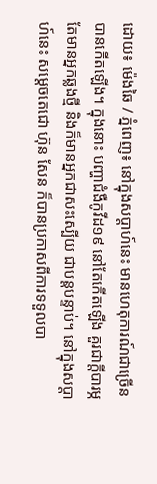ដោយ៖ ម៉េងឆៃ / ភ្នំពេញ៖ នៅក្នុងសប្តាហ៍នេះ មានហេតុការណ៍ជាច្រើន បានកើតឡើង។ ក្នុងនោះ បញ្ហាជំងឺកូវីដ១៩ នៅតែកើតឡើង គួរជាក្តីបារម្ភ តែមានអ្នកឆ្លងថ្មី និងក៏មានអ្នកជាសះស្បើយ ជាបន្តបន្ទាប់។ នៅក្នុងសប្តាហ៍នេះ សម្តេចតេជោ ហ៊ុន សែន ក៏បានប្រកាសពីការទទួលបា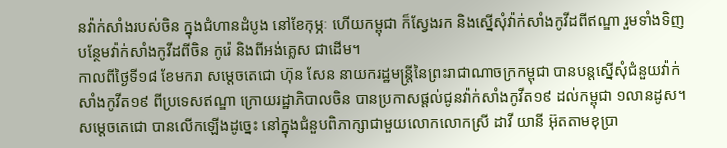នវ៉ាក់សាំងរបស់ចិន ក្នុងជំហានដំបូង នៅខែកុម្ភៈ ហើយកម្ពុជា ក៏ស្វែងរក និងស្នើសុំវ៉ាក់សាំងកូវីដពីឥណ្ឌា រួមទាំងទិញបន្ថែមវ៉ាក់សាំងកូវីដពីចិន កូរ៉េ និងពីអង់គ្លេស ជាដើម។
កាលពីថ្ងៃទី១៨ ខែមករា សម្តេចតេជោ ហ៊ុន សែន នាយករដ្ឋមន្ត្រីនៃព្រះរាជាណាចក្រកម្ពុជា បានបន្តស្នើសុំជំនួយវ៉ាក់សាំងកូវីត១៩ ពីប្រទេសឥណ្ឌា ក្រោយរដ្ឋាភិបាលចិន បានប្រកាសផ្តល់ជូនវ៉ាក់សាំងកូវីត១៩ ដល់កម្ពុជា ១លានដូស។ សម្តេចតេជោ បានលើកឡើងដូច្នេះ នៅក្នុងជំនួបពិភាក្សាជាមួយលោកលោកស្រី ដាវី យានី អ៊ុតតាមខុប្រា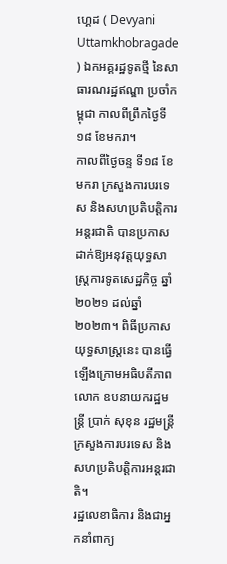ហ្គេដ ( Devyani Uttamkhobragade ) ឯកអគ្គរដ្ឋទូតថ្មី នៃសាធារណរដ្ឋឥណ្ឌា ប្រចាំកម្ពុជា កាលពីព្រឹកថ្ងៃទី១៨ ខែមករា។
កាលពីថ្ងៃចន្ទ ទី១៨ ខែមករា ក្រសួងការបរទេស និងសហប្រតិបត្តិការអន្តរជាតិ បានប្រកាសដាក់ឱ្យអនុវត្តយុទ្ធសាស្ត្រការទូតសេដ្ឋកិច្ច ឆ្នាំ២០២១ ដល់ឆ្នាំ២០២៣។ ពិធីប្រកាសយុទ្ធសាស្ត្រនេះ បានធ្វើឡើងក្រោមអធិបតីភាពលោក ឧបនាយករដ្ឋមន្ត្រី ប្រាក់ សុខុន រដ្ឋមន្ត្រីក្រសួងការបរទេស និងសហប្រតិបត្តិការអន្តរជាតិ។
រដ្ឋលេខាធិការ និងជាអ្នកនាំពាក្យ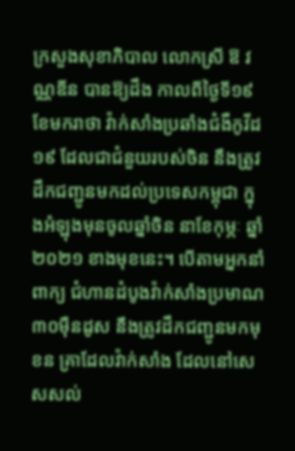ក្រសួងសុខាភិបាល លោកស្រី ឱ វណ្ណឌីន បានឱ្យដឹង កាលពីថ្ងៃទី១៩ ខែមករាថា វ៉ាក់សាំងប្រឆាំងជំងឺកូវីដ១៩ ដែលជាជំនួយរបស់ចិន នឹងត្រូវដឹកជញ្ជូនមកដល់ប្រទេសកម្ពុជា ក្នុងអំឡុងមុនចូលឆ្នាំចិន នាខែកុម្ភៈ ឆ្នាំ២០២១ ខាងមុខនេះ។ បើតាមអ្នកនាំពាក្យ ជំហានដំបូងវ៉ាក់សាំងប្រមាណ ៣០ម៉ឺនដូស នឹងត្រូវដឹកជញ្ជូនមកមុខន គ្រាដែលវ៉ាក់សាំង ដែលនៅសេសសល់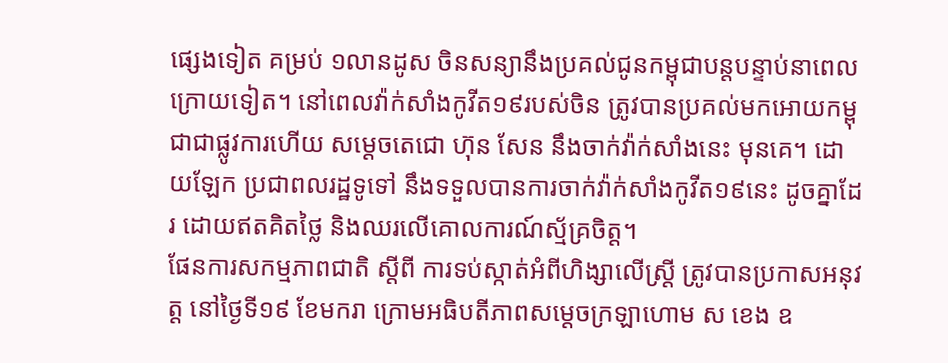ផ្សេងទៀត គម្រប់ ១លានដូស ចិនសន្យានឹងប្រគល់ជូនកម្ពុជាបន្តបន្ទាប់នាពេលក្រោយទៀត។ នៅពេលវ៉ាក់សាំងកូវីត១៩របស់ចិន ត្រូវបានប្រគល់មកអោយកម្ពុជាជាផ្លូវការហើយ សម្តេចតេជោ ហ៊ុន សែន នឹងចាក់វ៉ាក់សាំងនេះ មុនគេ។ ដោយឡែក ប្រជាពលរដ្ឋទូទៅ នឹងទទួលបានការចាក់វ៉ាក់សាំងកូវីត១៩នេះ ដូចគ្នាដែរ ដោយឥតគិតថ្លៃ និងឈរលើគោលការណ៍ស្ម័គ្រចិត្ត។
ផែនការសកម្មភាពជាតិ ស្តីពី ការទប់ស្កាត់អំពីហិង្សាលើស្ត្រី ត្រូវបានប្រកាសអនុវត្ត នៅថ្ងៃទី១៩ ខែមករា ក្រោមអធិបតីភាពសម្តេចក្រឡាហោម ស ខេង ឧ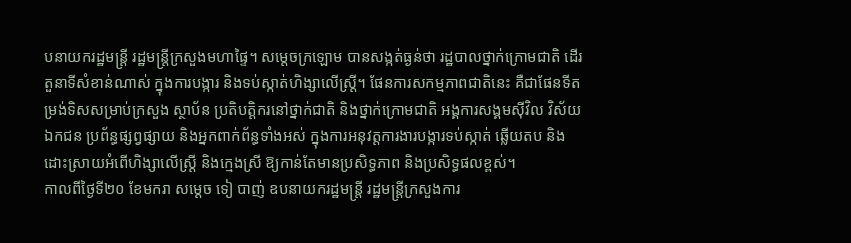បនាយករដ្ឋមន្ត្រី រដ្ឋមន្ត្រីក្រសួងមហាផ្ទៃ។ សម្ដេចក្រឡោម បានសង្កត់ធ្ងន់ថា រដ្ឋបាលថ្នាក់ក្រោមជាតិ ដើរតួនាទីសំខាន់ណាស់ ក្នុងការបង្ការ និងទប់ស្កាត់ហិង្សាលើស្ត្រី។ ផែនការសកម្មភាពជាតិនេះ គឺជាផែនទីតម្រង់ទិសសម្រាប់ក្រសួង ស្ថាប័ន ប្រតិបត្តិករនៅថ្នាក់ជាតិ និងថ្នាក់ក្រោមជាតិ អង្គការសង្គមស៊ីវិល វិស័យឯកជន ប្រព័ន្ធផ្សព្វផ្សាយ និងអ្នកពាក់ព័ន្ធទាំងអស់ ក្នុងការអនុវត្តការងារបង្ការទប់ស្កាត់ ឆ្លើយតប និងដោះស្រាយអំពើហិង្សាលើស្ត្រី និងក្មេងស្រី ឱ្យកាន់តែមានប្រសិទ្ធភាព និងប្រសិទ្ធផលខ្ពស់។
កាលពីថ្ងៃទី២០ ខែមករា សម្តេច ទៀ បាញ់ ឧបនាយករដ្ឋមន្ត្រី រដ្ឋមន្ត្រីក្រសួងការ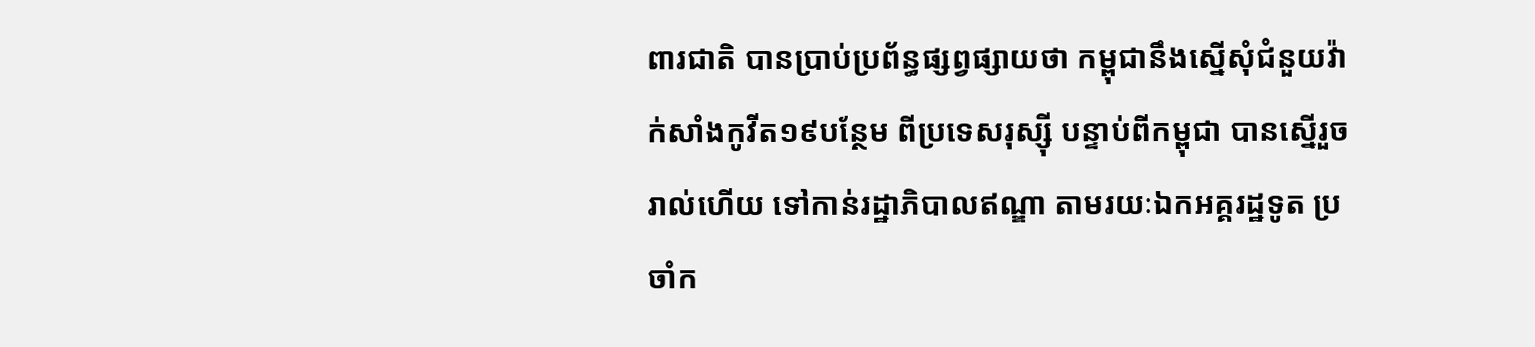ពារជាតិ បានប្រាប់ប្រព័ន្ធផ្សព្វផ្សាយថា កម្ពុជានឹងស្នើសុំជំនួយវ៉ាក់សាំងកូវីត១៩បន្ថែម ពីប្រទេសរុស្ស៊ី បន្ទាប់ពីកម្ពុជា បានស្នើរួចរាល់ហើយ ទៅកាន់រដ្ឋាភិបាលឥណ្ឌា តាមរយៈឯកអគ្គរដ្ឋទូត ប្រចាំក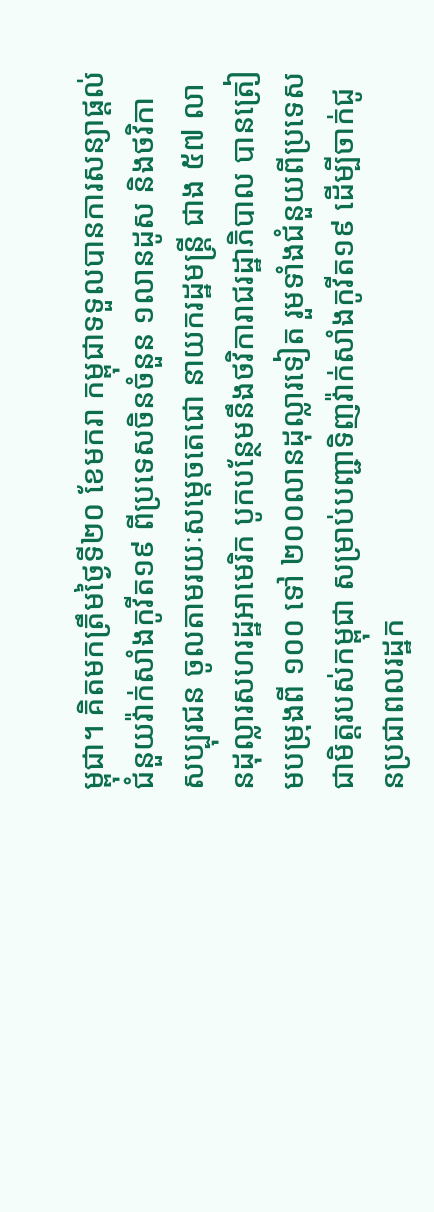ម្ពុជា។ គិតមកត្រឹមថ្ងៃទី២០ ខែមករា កម្ពុជាទទួលបានការសន្យាផ្តល់ជំនួយវ៉ាក់សាំងកូវីត១៩ ពីប្រទេសចិនចំនួន ១លានដូស និងថវិកាសប្បុរជន ចូលតាមរយៈសម្តេចតេជោ នាយករដ្ឋមន្ត្រី ជាង ៥៧ លានដុល្លារសហរដ្ឋអាមេរិក បូកបន្ថែមនឹងថវិការាជរដ្ឋាភិបាល បានត្រៀមបម្រុងពី ១០០ ទៅ ២០០លានដុល្លារទៀត រួមទាំងជំនួយពីប្រទេសជាមិត្តរបស់កម្ពុជា សម្រាប់បញ្ជាទិញវ៉ាក់សាំងកូវីត១៩ ដើម្បីចាក់ជូនប្រជាពលរដ្ឋក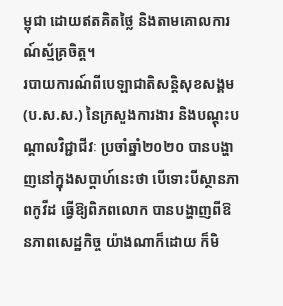ម្ពុជា ដោយឥតគិតថ្លៃ និងតាមគោលការណ៍ស្ម័គ្រចិត្ត។
របាយការណ៍ពីបេឡាជាតិសន្តិសុខសង្គម (ប.ស.ស.) នៃក្រសួងការងារ និងបណ្ដុះបណ្តាលវិជ្ជាជីវៈ ប្រចាំឆ្នាំ២០២០ បានបង្ហាញនៅក្នុងសប្តាហ៍នេះថា បើទោះបីស្ថានភាពកូវីដ ធ្វើឱ្យពិភពលោក បានបង្ហាញពីឱនភាពសេដ្ឋកិច្ច យ៉ាងណាក៏ដោយ ក៏មិ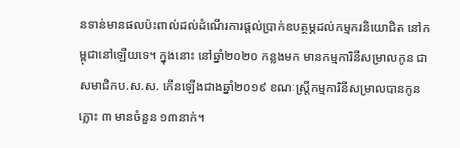នទាន់មានផលប៉ះពាល់ដល់ដំណើរការផ្ដល់ប្រាក់ឧបត្ថម្ភដល់កម្មករនិយោជិត នៅកម្ពុជានៅឡើយទេ។ ក្នុងនោះ នៅឆ្នាំ២០២០ កន្លងមក មានកម្មការិនីសម្រាលកូន ជាសមាជិកប.ស.ស. កើនឡើងជាងឆ្នាំ២០១៩ ខណៈស្ត្រីកម្មការិនីសម្រាលបានកូនភ្លោះ ៣ មានចំនួន ១៣នាក់។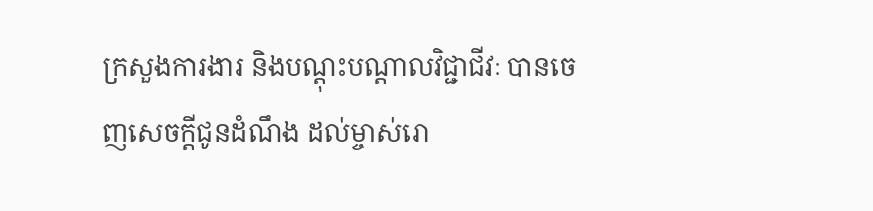ក្រសួងការងារ និងបណ្ដុះបណ្ដាលវិជ្ជាជីវៈ បានចេញសេចក្ដីជូនដំណឹង ដល់ម្ចាស់រោ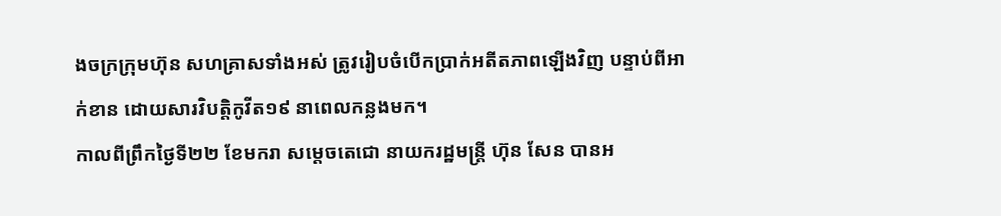ងចក្រក្រុមហ៊ុន សហគ្រាសទាំងអស់ ត្រូវរៀបចំបើកប្រាក់អតីតភាពឡើងវិញ បន្ទាប់ពីអាក់ខាន ដោយសារវិបត្តិកូវីត១៩ នាពេលកន្លងមក។
កាលពីព្រឹកថ្ងៃទី២២ ខែមករា សម្តេចតេជោ នាយករដ្ឋមន្ត្រី ហ៊ុន សែន បានអ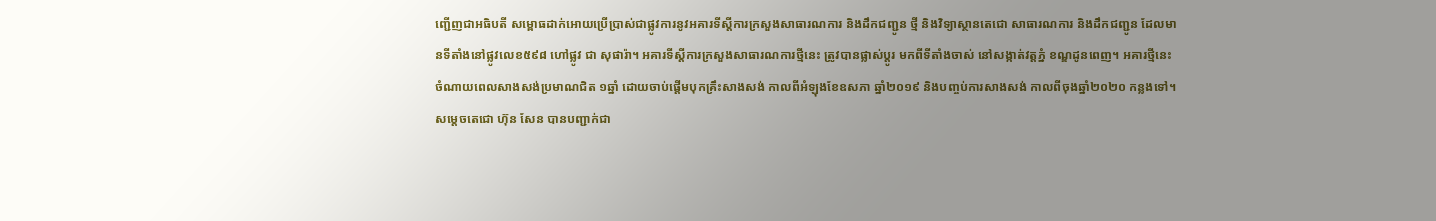ញ្ជើញជាអធិបតី សម្ពោធដាក់អោយប្រើប្រាស់ជាផ្លូវការនូវអគារទីស្ដីការក្រសួងសាធារណការ និងដឹកជញ្ជូន ថ្មី និងវិទ្យាស្ថានតេជោ សាធារណការ និងដឹកជញ្ជូន ដែលមានទីតាំងនៅផ្លូវលេខ៥៩៨ ហៅផ្លូវ ជា សុផារ៉ា។ អគារទីស្ដីការក្រសួងសាធារណការថ្មីនេះ ត្រូវបានផ្លាស់ប្តូរ មកពីទីតាំងចាស់ នៅសង្កាត់វត្តភ្នំ ខណ្ឌដូនពេញ។ អគារថ្មីនេះ ចំណាយពេលសាងសង់ប្រមាណជិត ១ឆ្នាំ ដោយចាប់ផ្តើមបុកគ្រឹះសាងសង់ កាលពីអំឡុងខែឧសភា ឆ្នាំ២០១៩ និងបញ្ចប់ការសាងសង់ កាលពីចុងឆ្នាំ២០២០ កន្លងទៅ។
សម្ដេចតេជោ ហ៊ុន សែន បានបញ្ជាក់ជា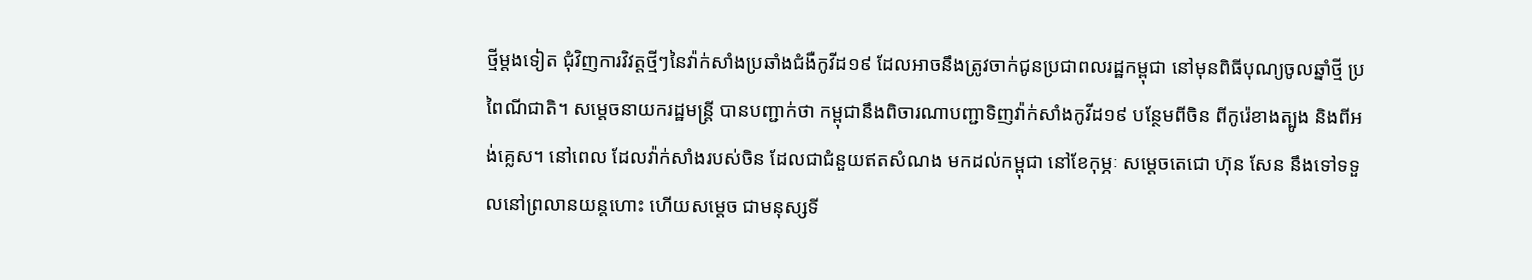ថ្មីម្ដងទៀត ជុំវិញការវិវត្តថ្មីៗនៃវ៉ាក់សាំងប្រឆាំងជំងឺកូវីដ១៩ ដែលអាចនឹងត្រូវចាក់ជូនប្រជាពលរដ្ឋកម្ពុជា នៅមុនពិធីបុណ្យចូលឆ្នាំថ្មី ប្រពៃណីជាតិ។ សម្ដេចនាយករដ្ឋមន្ត្រី បានបញ្ជាក់ថា កម្ពុជានឹងពិចារណាបញ្ជាទិញវ៉ាក់សាំងកូវីដ១៩ បន្ថែមពីចិន ពីកូរ៉េខាងត្បូង និងពីអង់គ្លេស។ នៅពេល ដែលវ៉ាក់សាំងរបស់ចិន ដែលជាជំនួយឥតសំណង មកដល់កម្ពុជា នៅខែកុម្ភៈ សម្ដេចតេជោ ហ៊ុន សែន នឹងទៅទទួលនៅព្រលានយន្តហោះ ហើយសម្តេច ជាមនុស្សទី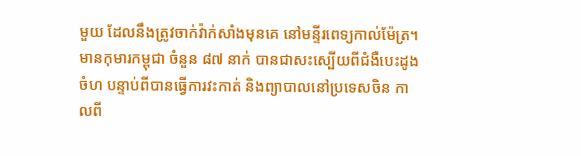មួយ ដែលនឹងត្រូវចាក់វ៉ាក់សាំងមុនគេ នៅមន្ទីរពេទ្យកាល់ម៉ែត្រ។
មានកុមារកម្ពុជា ចំនួន ៨៧ នាក់ បានជាសះស្បើយពីជំងឺបេះដូងចំហ បន្ទាប់ពីបានធ្វើការវះកាត់ និងព្យាបាលនៅប្រទេសចិន កាលពី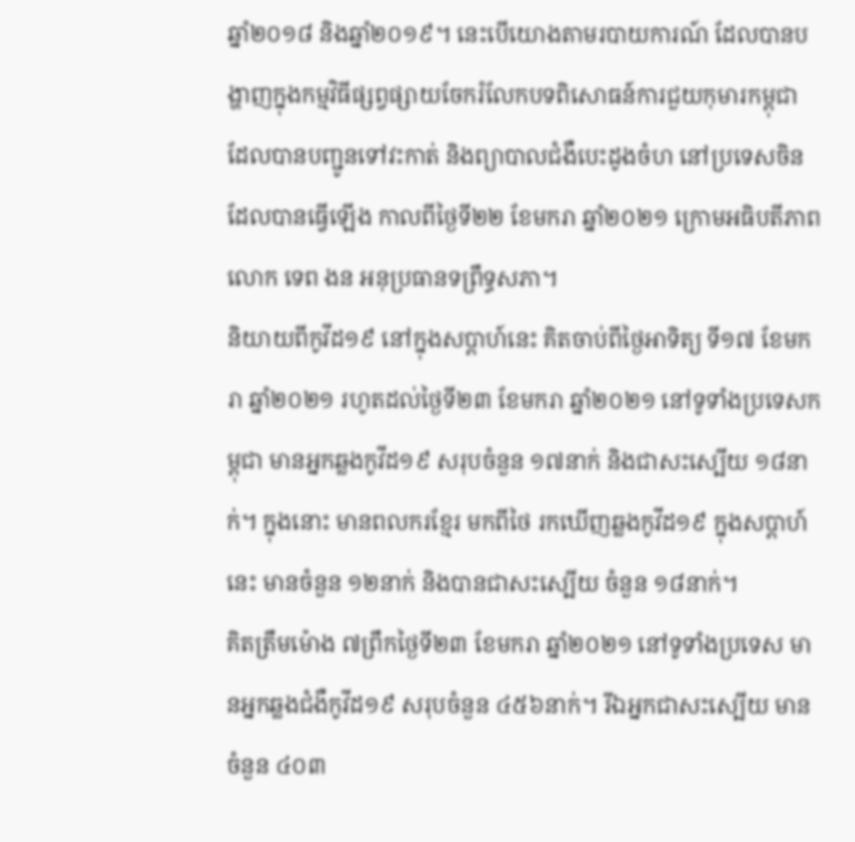ឆ្នាំ២០១៨ និងឆ្នាំ២០១៩។ នេះបើយោងតាមរបាយការណ៍ ដែលបានបង្ហាញក្នុងកម្មវិធីផ្សព្វផ្សាយចែករំលែកបទពិសោធន៍ការជួយកុមារកម្ពុជា ដែលបានបញ្ជូនទៅវះកាត់ និងព្យាបាលជំងឺបេះដូងចំហ នៅប្រទេសចិន ដែលបានធ្វើឡើង កាលពីថ្ងៃទី២២ ខែមករា ឆ្នាំ២០២១ ក្រោមអធិបតីភាពលោក ទេព ងន អនុប្រធានទព្រឹទ្ធសភា។
និយាយពីកូវីដ១៩ នៅក្នុងសប្តាហ៍នេះ គិតចាប់ពីថ្ងៃអាទិត្យ ទី១៧ ខែមករា ឆ្នាំ២០២១ រហូតដល់ថ្ងៃទី២៣ ខែមករា ឆ្នាំ២០២១ នៅទូទាំងប្រទេសកម្ពុជា មានអ្នកឆ្លងកូវីដ១៩ សរុបចំនួន ១៧នាក់ និងជាសះស្បើយ ១៨នាក់។ ក្នុងនោះ មានពលករខ្មែរ មកពីថៃ រកឃើញឆ្លងកូវីដ១៩ ក្នុងសប្តាហ៍នេះ មានចំនួន ១២នាក់ និងបានជាសះស្បើយ ចំនួន ១៨នាក់។
គិតត្រឹមម៉ោង ៧ព្រឹកថ្ងៃទី២៣ ខែមករា ឆ្នាំ២០២១ នៅទូទាំងប្រទេស មានអ្នកឆ្លងជំងឺកូវីដ១៩ សរុបចំនួន ៤៥៦នាក់។ រីឯអ្នកជាសះស្បើយ មានចំនួន ៤០៣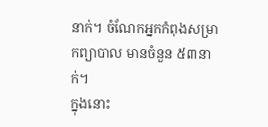នាក់។ ចំណែកអ្នកកំពុងសម្រាកព្យាបាល មានចំនួន ៥៣នាក់។
ក្នុងនោះ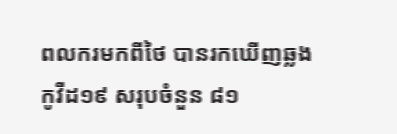ពលករមកពីថៃ បានរកឃើញឆ្លងកូវីដ១៩ សរុបចំនួន ៨១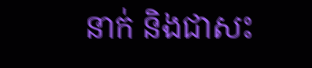នាក់ និងជាសះ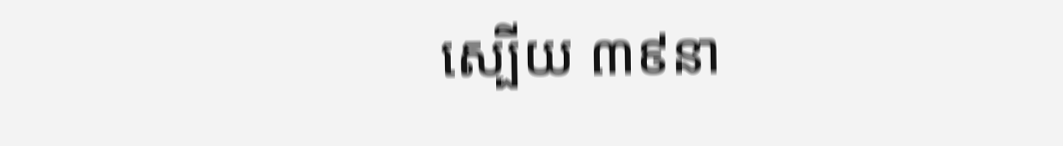ស្បើយ ៣៩នា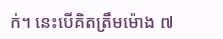ក់។ នេះបើគិតត្រឹមម៉ោង ៧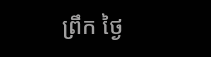ព្រឹក ថ្ងៃ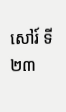សៅរ៍ ទី២៣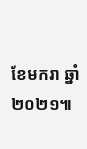ខែមករា ឆ្នាំ២០២១៕